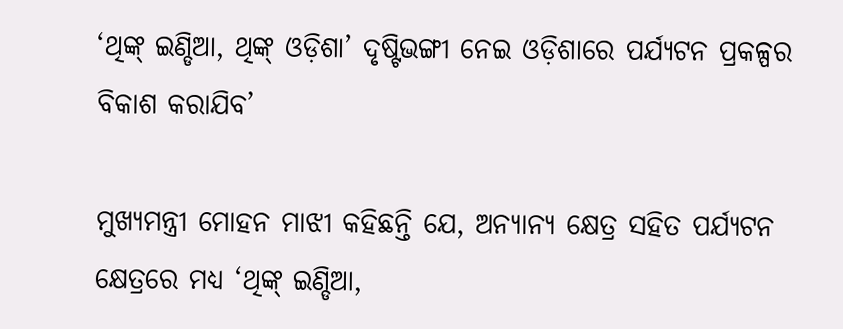‘ଥିଙ୍କ୍ ଇଣ୍ଡିଆ, ଥିଙ୍କ୍ ଓଡ଼ିଶା’ ଦୃଷ୍ଟିଭଙ୍ଗୀ ନେଇ ଓଡ଼ିଶାରେ ପର୍ଯ୍ୟଟନ ପ୍ରକଳ୍ପର ବିକାଶ କରାଯିବ’

ମୁଖ୍ୟମନ୍ତ୍ରୀ ମୋହନ ମାଝୀ କହିଛନ୍ତି ଯେ, ଅନ୍ୟାନ୍ୟ କ୍ଷେତ୍ର ସହିତ ପର୍ଯ୍ୟଟନ କ୍ଷେତ୍ରରେ ମଧ୍ୟ ‘ଥିଙ୍କ୍ ଇଣ୍ଡିଆ,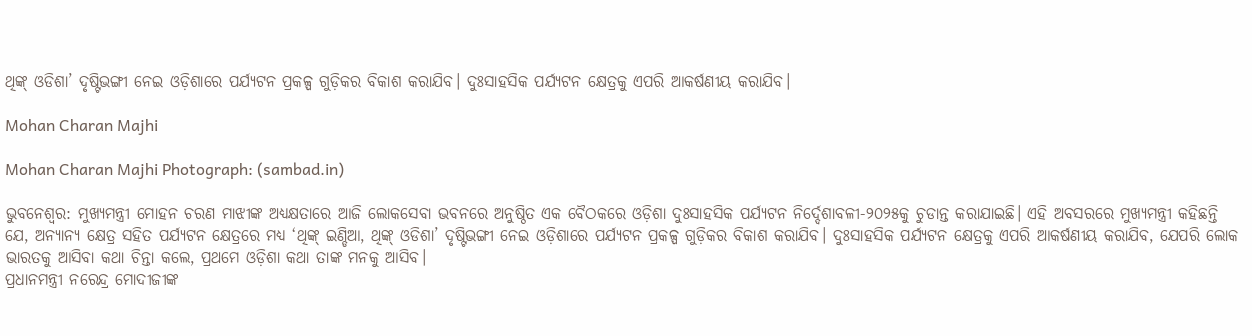ଥିଙ୍କ୍ ଓଡିଶା’ ଦୃଷ୍ଟିଭଙ୍ଗୀ ନେଇ ଓଡ଼ିଶାରେ ପର୍ଯ୍ୟଟନ ପ୍ରକଳ୍ପ ଗୁଡ଼ିକର ବିକାଶ କରାଯିବ। ଦୁଃସାହସିକ ପର୍ଯ୍ୟଟନ କ୍ଷେତ୍ରକୁ ଏପରି ଆକର୍ଷଣୀୟ କରାଯିବ।

Mohan Charan Majhi

Mohan Charan Majhi Photograph: (sambad.in)

ଭୁବନେଶ୍ୱର: ମୁଖ୍ୟମନ୍ତ୍ରୀ ମୋହନ ଚରଣ ମାଝୀଙ୍କ ଅଧ୍ୟକ୍ଷତାରେ ଆଜି ଲୋକସେବା ଭବନରେ ଅନୁଷ୍ଠିତ ଏକ ବୈଠକରେ ଓଡ଼ିଶା ଦୁଃସାହସିକ ପର୍ଯ୍ୟଟନ ନିର୍ଦ୍ଦେଶାବଳୀ-୨୦୨୫କୁ ଚୁଡାନ୍ତ କରାଯାଇଛି। ଏହି ଅବସରରେ ମୁଖ୍ୟମନ୍ତ୍ରୀ କହିଛନ୍ତି ଯେ, ଅନ୍ୟାନ୍ୟ କ୍ଷେତ୍ର ସହିତ ପର୍ଯ୍ୟଟନ କ୍ଷେତ୍ରରେ ମଧ୍ୟ ‘ଥିଙ୍କ୍ ଇଣ୍ଡିଆ, ଥିଙ୍କ୍ ଓଡିଶା’ ଦୃଷ୍ଟିଭଙ୍ଗୀ ନେଇ ଓଡ଼ିଶାରେ ପର୍ଯ୍ୟଟନ ପ୍ରକଳ୍ପ ଗୁଡ଼ିକର ବିକାଶ କରାଯିବ। ଦୁଃସାହସିକ ପର୍ଯ୍ୟଟନ କ୍ଷେତ୍ରକୁ ଏପରି ଆକର୍ଷଣୀୟ କରାଯିବ, ଯେପରି ଲୋକ ଭାରତକୁ ଆସିବା କଥା ଚିନ୍ତା କଲେ, ପ୍ରଥମେ ଓଡ଼ିଶା କଥା ତାଙ୍କ ମନକୁ ଆସିବ।
ପ୍ରଧାନମନ୍ତ୍ରୀ ନରେନ୍ଦ୍ର ମୋଦୀଜୀଙ୍କ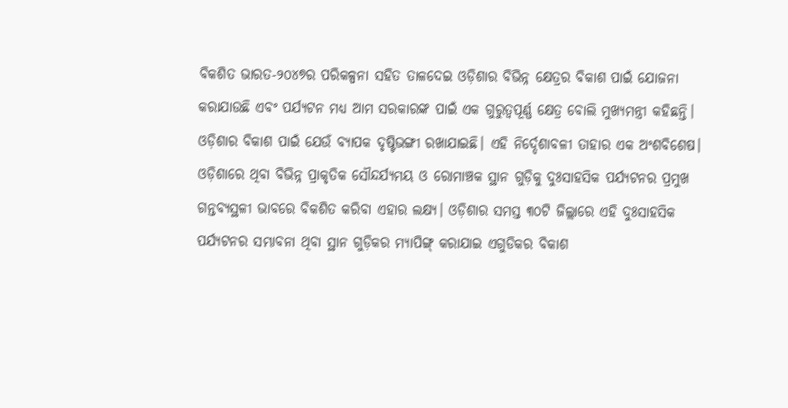ବିକଶିତ ଭାରତ-୨୦୪୭ର ପରିକଳ୍ପନା ସହିତ ତାଳଦେଇ ଓଡ଼ିଶାର ବିଭିନ୍ନ କ୍ଷେତ୍ରର ବିକାଶ ପାଇଁ ଯୋଜନା କରାଯାଉଛି ଏବଂ ପର୍ଯ୍ୟଟନ ମଧ୍ୟ ଆମ ସରକାରଙ୍କ ପାଇଁ ଏକ ଗୁରୁତ୍ୱପୂର୍ଣ୍ଣ କ୍ଷେତ୍ର ବୋଲି ମୁଖ୍ୟମନ୍ତ୍ରୀ କହିଛନ୍ତି। ଓଡ଼ିଶାର ବିକାଶ ପାଇଁ ଯେଉଁ ବ୍ୟାପକ ଦୃଷ୍ଟିଭଙ୍ଗୀ ରଖାଯାଇଛି। ଏହି ନିର୍ଦ୍ଦେଶାବଳୀ ତାହାର ଏକ ଅଂଶବିଶେଷ। ଓଡ଼ିଶାରେ ଥିବା ବିଭିନ୍ନ ପ୍ରାକୃତିକ ସୌନ୍ଦର୍ଯ୍ୟମୟ ଓ ରୋମାଞ୍ଚକ ସ୍ଥାନ ଗୁଡ଼ିକୁ ଦୁଃସାହସିକ ପର୍ଯ୍ୟଟନର ପ୍ରମୁଖ ଗନ୍ତବ୍ୟସ୍ଥଳୀ ଭାବରେ ବିକଶିତ କରିବା ଏହାର ଲକ୍ଷ୍ୟ। ଓଡ଼ିଶାର ସମସ୍ତ ୩୦ଟି ଜିଲ୍ଲାରେ ଏହି ଦୁଃସାହସିକ ପର୍ଯ୍ୟଟନର ସମ୍ଭାବନା ଥିବା ସ୍ଥାନ ଗୁଡ଼ିକର ମ୍ୟାପିଙ୍ଗ୍ କରାଯାଇ ଏଗୁଡିକର ବିକାଶ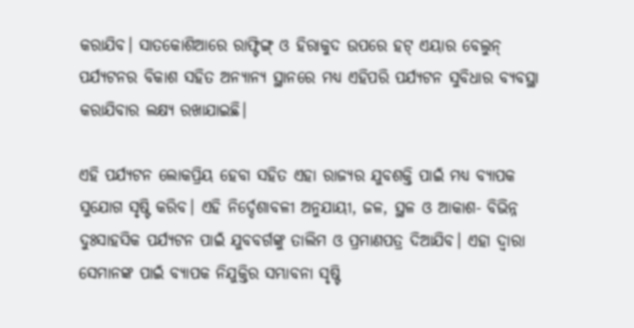କରାଯିବ। ସାତକୋଶିଆରେ ରାଫ୍ଟିଙ୍ଗ୍ ଓ ହିରାକୁଦ ଉପରେ ହଟ୍ ଏୟାର ବେଲୁନ୍ ପର୍ଯ୍ୟଟନର ବିକାଶ ସହିତ ଅନ୍ୟାନ୍ୟ ସ୍ଥାନରେ ମଧ୍ୟ ଏହିପରି ପର୍ଯ୍ୟଟନ ସୁବିଧାର ବ୍ୟବସ୍ଥା କରାଯିବାର ଲକ୍ଷ୍ୟ ରଖାଯାଇଛି।

ଏହି ପର୍ଯ୍ୟଟନ ଲୋକପ୍ରିୟ ହେବା ସହିତ ଏହା ରାଜ୍ୟର ଯୁବଶକ୍ତି ପାଇଁ ମଧ୍ୟ ବ୍ୟାପକ ସୁଯୋଗ ସୃଷ୍ଟି କରିବ। ଏହି ନିର୍ଦ୍ଦେଶାବଳୀ ଅନୁଯାୟୀ, ଜଳ, ସ୍ଥଳ ଓ ଆକାଶ- ବିଭିନ୍ନ ଦୁଃସାହସିକ ପର୍ଯ୍ୟଟନ ପାଇଁ ଯୁବବର୍ଗଙ୍କୁ ତାଲିମ ଓ ପ୍ରମାଣପତ୍ର ଦିଆଯିବ। ଏହା ଦ୍ୱାରା ସେମାନଙ୍କ ପାଇଁ ବ୍ୟାପକ ନିଯୁକ୍ତିର ସମ୍ଭାବନା ସୃଷ୍ଟି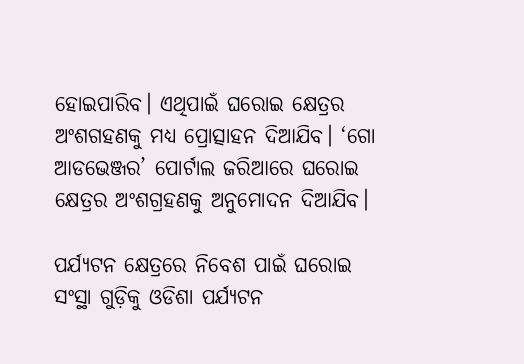ହୋଇପାରିବ। ଏଥିପାଇଁ ଘରୋଇ କ୍ଷେତ୍ରର ଅଂଶଗହଣକୁ ମଧ୍ୟ ପ୍ରୋତ୍ସାହନ ଦିଆଯିବ। ‘ଗୋ ଆଡଭେଞ୍ଜର’ ପୋର୍ଟାଲ ଜରିଆରେ ଘରୋଇ କ୍ଷେତ୍ରର ଅଂଶଗ୍ରହଣକୁ ଅନୁମୋଦନ ଦିଆଯିବ।

ପର୍ଯ୍ୟଟନ କ୍ଷେତ୍ରରେ ନିବେଶ ପାଇଁ ଘରୋଇ ସଂସ୍ଥା ଗୁଡ଼ିକୁ ଓଡିଶା ପର୍ଯ୍ୟଟନ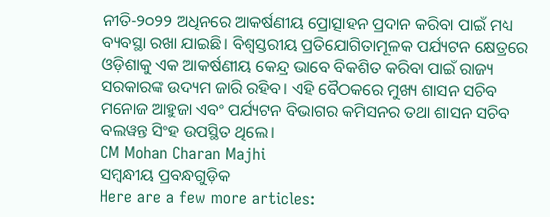ନୀତି-୨୦୨୨ ଅଧିନରେ ଆକର୍ଷଣୀୟ ପ୍ରୋତ୍ସାହନ ପ୍ରଦାନ କରିବା ପାଇଁ ମଧ୍ୟ ବ୍ୟବସ୍ଥା ରଖା ଯାଇଛି। ବିଶ୍ୱସ୍ତରୀୟ ପ୍ରତିଯୋଗିତାମୂଳକ ପର୍ଯ୍ୟଟନ କ୍ଷେତ୍ରରେ ଓଡ଼ିଶାକୁ ଏକ ଆକର୍ଷଣୀୟ କେନ୍ଦ୍ର ଭାବେ ବିକଶିତ କରିବା ପାଇଁ ରାଜ୍ୟ ସରକାରଙ୍କ ଉଦ୍ୟମ ଜାରି ରହିବ। ଏହି ବୈଠକରେ ମୁଖ୍ୟ ଶାସନ ସଚିବ ମନୋଜ ଆହୁଜା ଏବଂ ପର୍ଯ୍ୟଟନ ବିଭାଗର କମିସନର ତଥା ଶାସନ ସଚିବ ବଲୱନ୍ତ ସିଂହ ଉପସ୍ଥିତ ଥିଲେ।
CM Mohan Charan Majhi
ସମ୍ବନ୍ଧୀୟ ପ୍ରବନ୍ଧଗୁଡ଼ିକ
Here are a few more articles: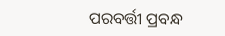ପରବର୍ତ୍ତୀ ପ୍ରବନ୍ଧ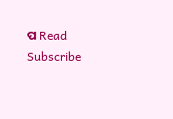ପ Read
Subscribe